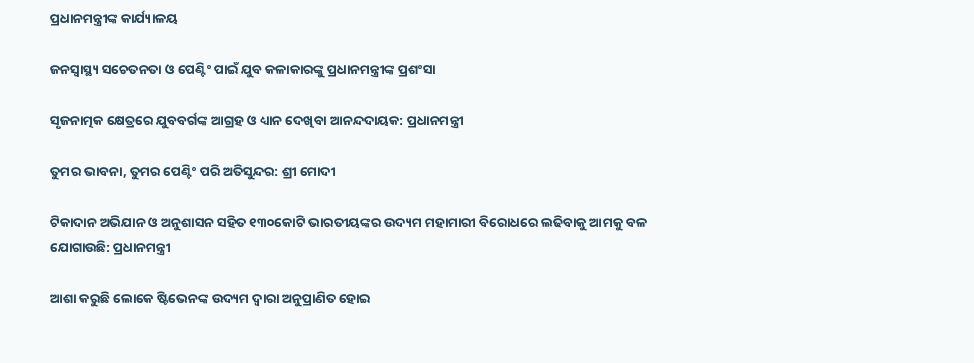ପ୍ରଧାନମନ୍ତ୍ରୀଙ୍କ କାର୍ଯ୍ୟାଳୟ

ଜନସ୍ୱାସ୍ଥ୍ୟ ସଚେତନତା ଓ ପେଣ୍ଟିଂ ପାଇଁ ଯୁବ କଳାକାରଙ୍କୁ ପ୍ରଧାନମନ୍ତ୍ରୀଙ୍କ ପ୍ରଶଂସା

ସୃଜନାତ୍ମକ କ୍ଷେତ୍ରରେ ଯୁବବର୍ଗଙ୍କ ଆଗ୍ରହ ଓ ଧ୍ୟାନ ଦେଖିବା ଆନନ୍ଦଦାୟକ: ପ୍ରଧାନମନ୍ତ୍ରୀ

ତୁମର ଭାବନା, ତୁମର ପେଣ୍ଟିଂ ପରି ଅତିସୁନ୍ଦର: ଶ୍ରୀ ମୋଦୀ

ଟିକାଦାନ ଅଭିଯାନ ଓ ଅନୁଶାସନ ସହିତ ୧୩୦କୋଟି ଭାରତୀୟଙ୍କର ଉଦ୍ୟମ ମହାମାରୀ ବିରୋଧରେ ଲଢିବାକୁ ଆମକୁ ବଳ ଯୋଗାଉଛି: ପ୍ରଧାନମନ୍ତ୍ରୀ

ଆଶା କରୁଛି ଲୋକେ ଷ୍ଟିଭେନଙ୍କ ଉଦ୍ୟମ ଦ୍ୱାରା ଅନୁପ୍ରାଣିତ ହୋଇ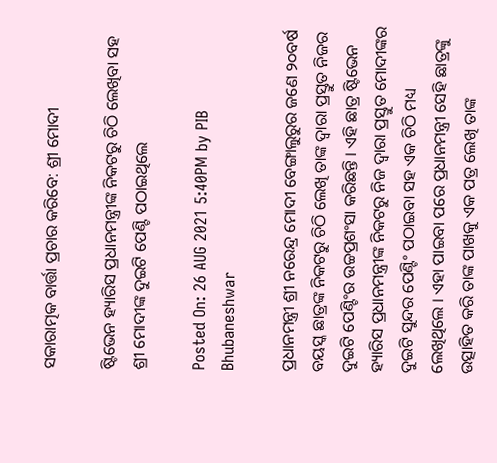ସକାରାତ୍ମକ ବାର୍ତ୍ତା ପ୍ରଚାର କରିବେ: ଶ୍ରୀ ମୋଦୀ

ଷ୍ଟିଭେନ ହ୍ୟାରିସ ପ୍ରଧାନମନ୍ତ୍ରୀଙ୍କ ନିକଟରୁ ଚିଠି ଲେଖିବା ସହ ଶ୍ରୀ ମୋଦୀଙ୍କ ଦୁଇଟି ପେଣ୍ଟି ପଠାଇଥିଲେ

Posted On: 26 AUG 2021 5:40PM by PIB Bhubaneshwar

ପ୍ରଧାନମନ୍ତ୍ରୀ ଶ୍ରୀ ନରେନ୍ଦ୍ର ମୋଦୀ ବେଙ୍ଗାଲୁରୁର ଜଣେ ୨୦ବର୍ଷ ବୟସ୍କ ଛାତ୍ରଙ୍କ ନିକଟରୁ ଚିଠି ଲେଖି ତାଙ୍କ ଦ୍ୱାରା ପ୍ରସ୍ତୁତ ନିଜର ଦୁଇଟି ପେଣ୍ଟିଂର ଉଚ୍ଚପ୍ରଶଂସା କରିଛନ୍ତି । ଏହି ଛାତ୍ର ଷ୍ଟିଭେନ ହ୍ୟାରିସ ପ୍ରଧାନମନ୍ତ୍ରୀଙ୍କ ନିକଟରୁ ନିଜ ଦ୍ୱାରା ପ୍ରସ୍ତୁତ ମୋଦୀଙ୍କର ଦୁଇଟି ସୁନ୍ଦର ପେଣ୍ଟିଂ ପଠାଇବା ସହ ଏକ ଚିଠି ମଧ୍ୟ ଲେଖିଥିଲେ । ଏହା ପାଇବା ପରେ ପ୍ରଧାନମନ୍ତ୍ରୀ ସେହି ଛାତ୍ରଙ୍କୁ ଉତ୍ସାହିତ କରି ତାଙ୍କ ପାଖକୁ ଏକ ପତ୍ର ଲେଖି ତାଙ୍କ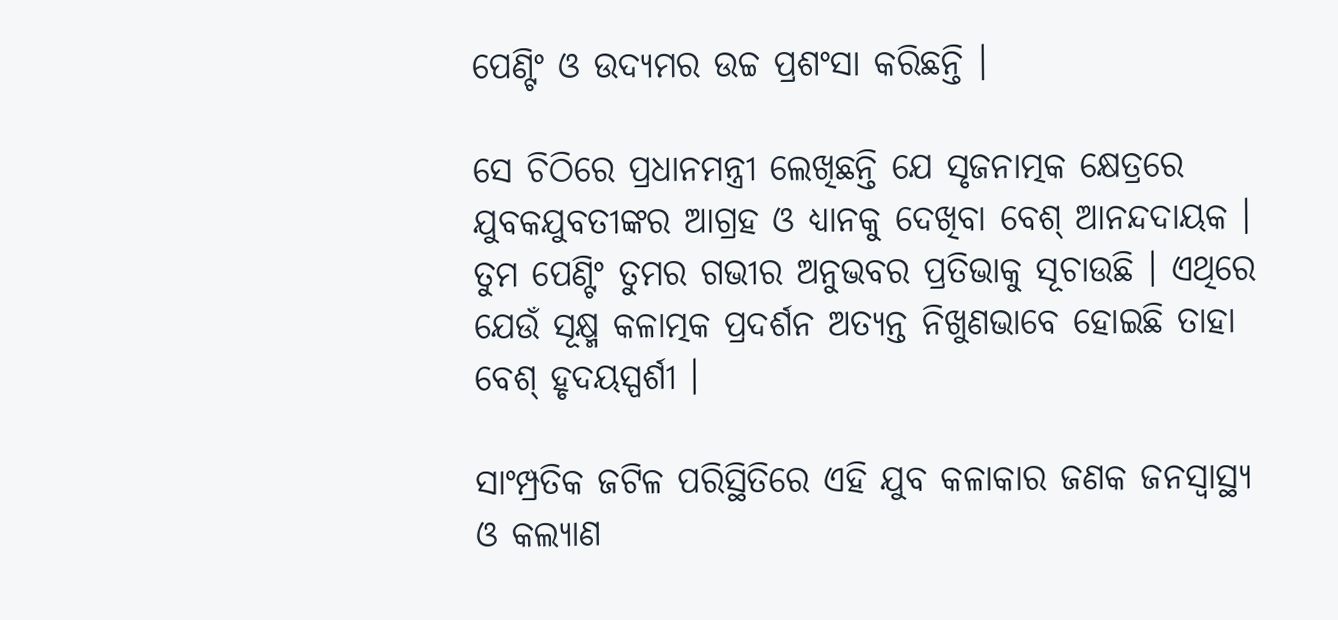ପେଣ୍ଟିଂ ଓ ଉଦ୍ୟମର ଉଚ୍ଚ ପ୍ରଶଂସା କରିଛନ୍ତି ।

ସେ ଚିଠିରେ ପ୍ରଧାନମନ୍ତ୍ରୀ ଲେଖିଛନ୍ତି ଯେ ସୃଜନାତ୍ମକ କ୍ଷେତ୍ରରେ ଯୁବକଯୁବତୀଙ୍କର ଆଗ୍ରହ ଓ ଧ୍ୟାନକୁ ଦେଖିବା ବେଶ୍ ଆନନ୍ଦଦାୟକ । ତୁମ ପେଣ୍ଟିଂ ତୁମର ଗଭୀର ଅନୁଭବର ପ୍ରତିଭାକୁ ସୂଚାଉଛି । ଏଥିରେ ଯେଉଁ ସୂକ୍ଷ୍ମ କଳାତ୍ମକ ପ୍ରଦର୍ଶନ ଅତ୍ୟନ୍ତ ନିଖୁଣଭାବେ ହୋଇଛି ତାହା ବେଶ୍ ହୃଦୟସ୍ପର୍ଶୀ ।

ସାଂମ୍ପ୍ରତିକ ଜଟିଳ ପରିସ୍ଥିତିରେ ଏହି ଯୁବ କଳାକାର ଜଣକ ଜନସ୍ୱାସ୍ଥ୍ୟ ଓ କଲ୍ୟାଣ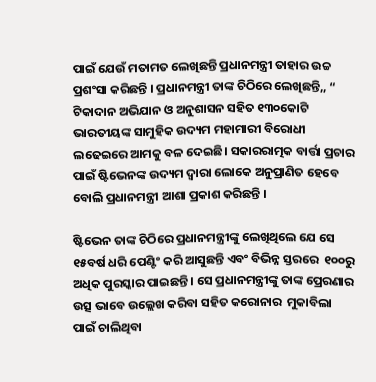ପାଇଁ ଯେଉଁ ମତାମତ ଲେଖିଛନ୍ତି ପ୍ରଧାନମନ୍ତ୍ରୀ ତାହାର ଉଚ୍ଚ ପ୍ରଶଂସା କରିଛନ୍ତି । ପ୍ରଧାନମନ୍ତ୍ରୀ ତାଙ୍କ ଚିଠିରେ ଲେଖିଛନ୍ତି,, “ ଟିକାଦାନ ଅଭିଯାନ ଓ ଅନୁଶାସନ ସହିତ ୧୩୦କୋଟି ଭାରତୀୟଙ୍କ ସାମୁହିକ ଉଦ୍ୟମ ମହାମାରୀ ବିରୋଧୀ ଲଢେଇରେ ଆମକୁ ବଳ ଦେଇଛି। ସକାରରାତ୍ମକ ବାର୍ତ୍ତା ପ୍ରଚାର ପାଇଁ ଷ୍ଟିଭେନଙ୍କ ଉଦ୍ୟମ ଦ୍ୱାରା ଲୋକେ ଅନୁପ୍ରାଣିତ ହେବେ ବୋଲି ପ୍ରଧାନମନ୍ତ୍ରୀ ଆଶା ପ୍ରକାଶ କରିଛନ୍ତି ।

ଷ୍ଟିଭେନ ତାଙ୍କ ଚିଠିରେ ପ୍ରଧାନମନ୍ତ୍ରୀଙ୍କୁ ଲେଖିଥିଲେ ଯେ ସେ ୧୫ବର୍ଷ ଧରି ପେଣ୍ଟିଂ କରି ଆସୁଛନ୍ତି ଏବଂ ବିଭିନ୍ନ ସ୍ତରରେ  ୧୦୦ରୁ ଅଧିକ ପୁରସ୍କାର ପାଇଛନ୍ତି । ସେ ପ୍ରଧାନମନ୍ତ୍ରୀଙ୍କୁ ତାଙ୍କ ପ୍ରେରଣାର ଉତ୍ସ ଭାବେ ଉଲ୍ଲେଖ କରିବା ସହିତ କରୋନାର  ମୁକାବିଲା ପାଇଁ ଚାଲିଥିବା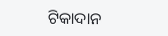ଟିକାଦାନ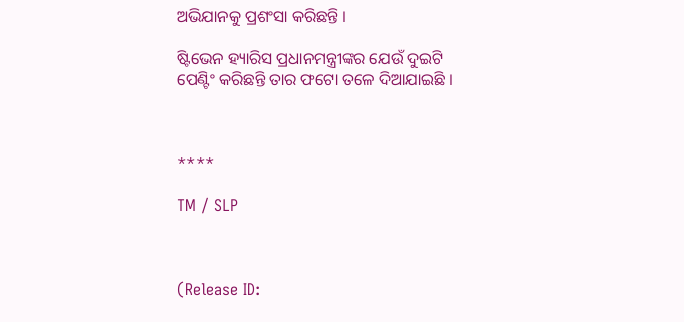ଅଭିଯାନକୁ ପ୍ରଶଂସା କରିଛନ୍ତି ।

ଷ୍ଟିଭେନ ହ୍ୟାରିସ ପ୍ରଧାନମନ୍ତ୍ରୀଙ୍କର ଯେଉଁ ଦୁଇଟି  ପେଣ୍ଟିଂ କରିଛନ୍ତି ତାର ଫଟୋ ତଳେ ଦିଆଯାଇଛି ।



****

TM / SLP



(Release ID: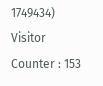1749434) Visitor Counter : 153